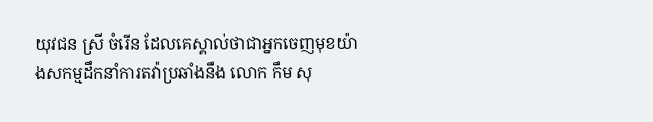យុវជន ស្រី ចំរើន ដែលគេស្គាល់ថាជាអ្នកចេញមុខយ៉ាងសកម្មដឹកនាំការតវ៉ាប្រឆាំងនឹង លោក កឹម សុ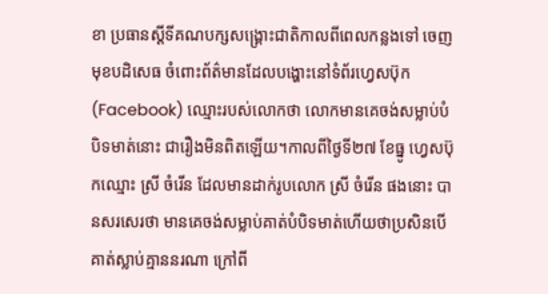ខា ប្រធានស្ដីទីគណបក្សសង្រ្គោះជាតិកាលពីពេលកន្លងទៅ ចេញមុខបដិសេធ ចំពោះព័ត៌មានដែលបង្ហោះនៅទំព័រហ្វេសប៊ុក (Facebook) ឈ្មោះរបស់លោកថា លោកមានគេចង់សម្លាប់បំបិទមាត់នោះ ជារឿងមិនពិតឡើយ។កាលពីថ្ងៃទី២៧ ខែធ្នូ ហ្វេសប៊ុកឈ្មោះ ស្រី ចំរើន ដែលមានដាក់រូបលោក ស្រី ចំរើន ផងនោះ បានសរសេរថា មានគេចង់សម្លាប់គាត់បំបិទមាត់ហើយថាប្រសិនបើគាត់ស្លាប់គ្មាននរណា ក្រៅពី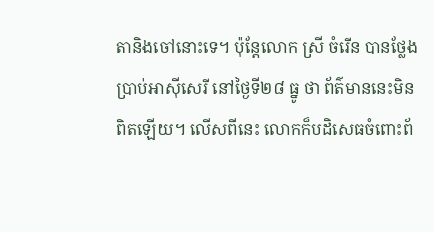តានិងចៅនោះទេ។ ប៉ុន្តែលោក ស្រី ចំរើន បានថ្លែងប្រាប់អាស៊ីសេរី នៅថ្ងៃទី២៨ ធ្នូ ថា ព័ត៌មាននេះមិនពិតឡើយ។ លើសពីនេះ លោកក៏បដិសេធចំពោះព័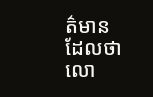ត៌មានដែលថា លោ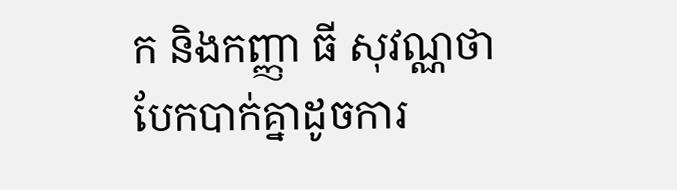ក និងកញ្ញា ធី សុវណ្ណថា បែកបាក់គ្នាដូចការ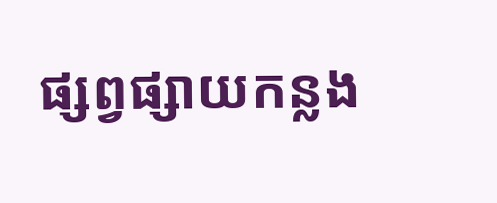ផ្សព្វផ្សាយកន្លង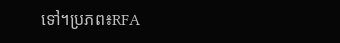ទៅ។ប្រភព៖RFA